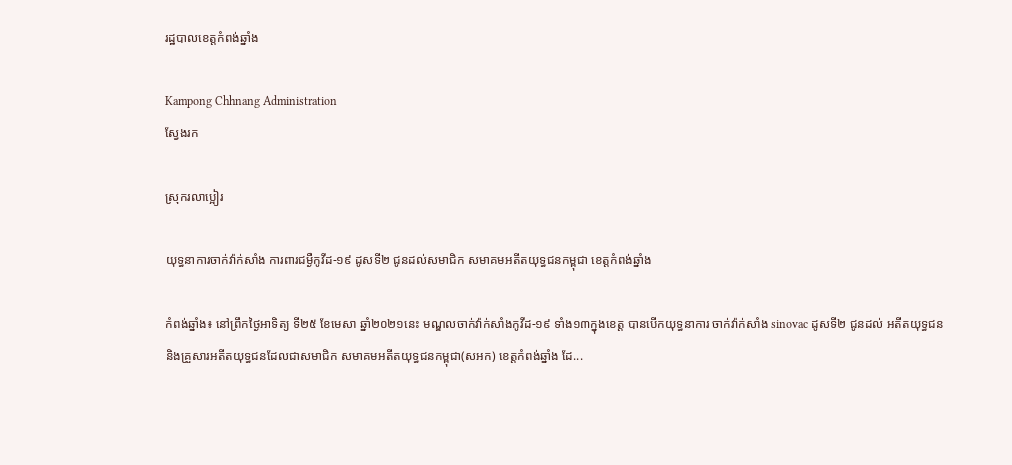រដ្ឋបាលខេត្តកំពង់ឆ្នាំង

Kampong Chhnang Administration
ស្វែងរក

ស្រុករលាប្អៀរ

យុទ្ធនាការចាក់វ៉ាក់សាំង ការពារជម្ងឺកូវីដ-១៩ ដូសទី២ ជូនដល់សមាជិក សមាគមអតីតយុទ្ធជនកម្ពុជា ខេត្តកំពង់ឆ្នាំង

កំពង់ឆ្នាំង៖ នៅព្រឹកថ្ងៃអាទិត្យ ទី២៥ ខែមេសា ឆ្នាំ២០២១នេះ មណ្ឌលចាក់វ៉ាក់សាំងកូវីដ-១៩ ទាំង១៣ក្នុងខេត្ត បានបើកយុទ្ធនាការ ចាក់វ៉ាក់សាំង sinovac ដូសទី២ ជូនដល់ អតីតយុទ្ធជន និងគ្រួសារអតីតយុទ្ធជនដែលជាសមាជិក សមាគមអតីតយុទ្ធជនកម្ពុជា(សអក) ខេត្តកំពង់ឆ្នាំង ដែ...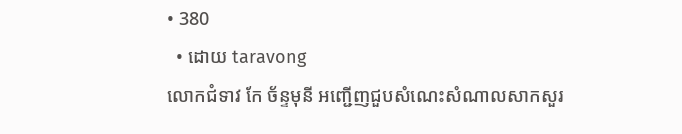• 380
  • ដោយ taravong
លោកជំទាវ កែ ច័ន្ទមុនី អញ្ជើញជួបសំណេះសំណាលសាកសួរ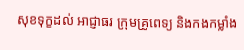សុខទុក្ខដល់ អាជ្ញាធរ ក្រុមគ្រូពេទ្យ និងកងកម្លាំង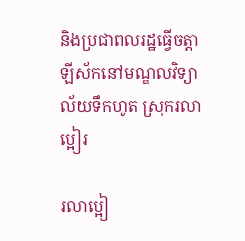និងប្រជាពលរដ្ឋធ្វើចត្តាឡីស័កនៅមណ្ឌលវិទ្យាល័យទឹកហូត ស្រុករលាប្អៀរ

រលាប្អៀ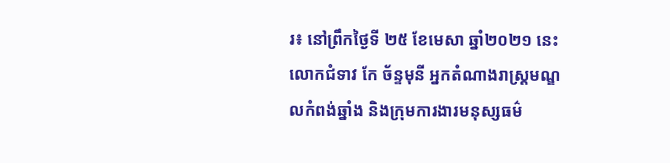រ៖ នៅព្រឹកថ្ងៃទី ២៥ ខែមេសា ឆ្នាំ២០២១ នេះ លោកជំទាវ កែ ច័ន្ទមុនី អ្នកតំណាងរាស្ត្រមណ្ឌលកំពង់ឆ្នាំង និងក្រុមការងារមនុស្សធម៌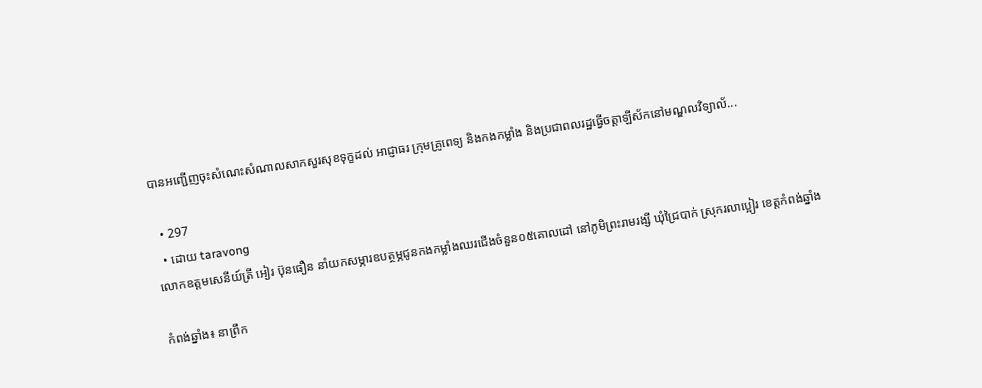បានអញ្ជើញចុះសំណេះសំណាលសាកសួរសុខទុក្ខដល់ អាជ្ញាធរ ក្រុមគ្រូពេទ្យ និងកងកម្លាំង និងប្រជាពលរដ្ឋធ្វើចត្តាឡីស័កនៅមណ្ឌលវិទ្យាល័...

  • 297
  • ដោយ taravong
លោកឧត្តមសេនីយ៍ត្រី អៀរ ប៊ុនធឿន នាំយកសម្ភារឧបត្ថម្ភជូនកងកម្លាំងឈរជើងចំនួន០៥គោលដៅ នៅភូមិព្រះរាមរង្សី ឃុំជ្រៃបាក់ ស្រុករលាប្អៀរ ខេត្តកំពង់ឆ្នាំង

កំពង់ឆ្នាំង៖ នាព្រឹក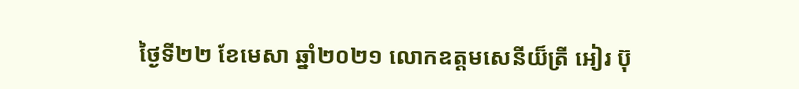ថ្ងៃទី២២ ខែមេសា ឆ្នាំ២០២១ លោកឧត្តមសេនីយ៏ត្រី អៀរ ប៊ុ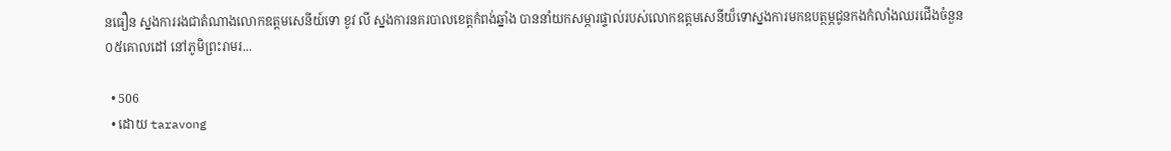នធឿន ស្នងការរងជាតំណាងលោកឧត្តមសេនីយ៍ទោ ខូវ លី ស្នងការនគរបាលខេត្តកំពង់ឆ្នាំង បាននាំយកសម្ភារផ្ទាល់របស់លោកឧត្តមសេនីយ៏ទោស្នងការមកឧបត្ថម្ភជូនកងកំលាំងឈរជើងចំនួន០៥គោលដៅ នៅភូមិព្រះរាមរ...

  • 506
  • ដោយ taravong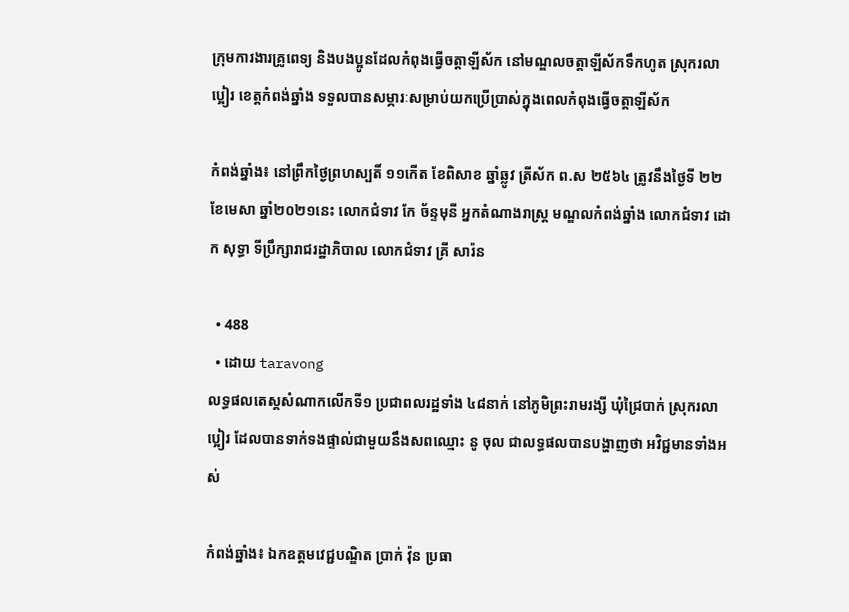ក្រុមការងារគ្រូពេទ្យ និងបងប្អូនដែលកំពុងធ្វើចត្តាឡីស័ក នៅមណ្ឌលចត្តាឡីស័កទឹកហូត ស្រុករលាប្អៀរ ខេត្តកំពង់ឆ្នាំង ទទួលបានសម្ភារៈសម្រាប់យកប្រើប្រាស់ក្នុងពេលកំពុងធ្វើចត្តាឡីស័ក

កំពង់ឆ្នាំង៖ នៅព្រឹកថ្ងៃព្រហស្បតិ៍ ១១កើត ខែពិសាខ ឆ្នាំឆ្លូវ ត្រីស័ក ព.ស ២៥៦៤ ត្រូវនឹងថ្ងៃទី ២២ ខែមេសា ឆ្នាំ២០២១នេះ លោកជំទាវ កែ ច័ន្ទមុនី អ្នកតំណាងរាស្ត្រ មណ្ឌលកំពង់ឆ្នាំង លោកជំទាវ ដោក សុទ្ធា ទីប្រឹក្សារាជរដ្ឋាភិបាល លោកជំទាវ គ្រី សារ៉ន

  • 488
  • ដោយ taravong
លទ្ធផលតេស្តសំណាកលើកទី១ ប្រជាពលរដ្ឋទាំង ៤៨នាក់ នៅភូមិព្រះរាមរង្សី ឃុំជ្រៃបាក់ ស្រុករលាប្អៀរ ដែលបានទាក់ទងផ្ទាល់ជាមួយនឹងសពឈ្មោះ នូ ចុល ជាលទ្ធផលបានបង្ហាញថា អវិជ្ជមានទាំងអស់

កំពង់ឆ្នាំង៖ ឯកឧត្តមវេជ្ជបណ្ឌិត ប្រាក់ វ៉ុន ប្រធា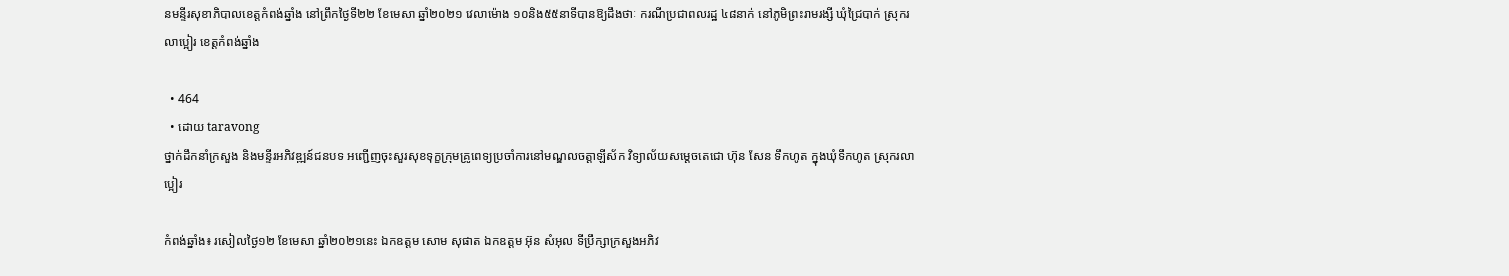នមន្ទីរសុខាភិបាលខេត្តកំពង់ឆ្នាំង នៅព្រឹកថ្ងៃទី២២ ខែមេសា ឆ្នាំ២០២១ វេលាម៉ោង ១០និង៥៥នាទីបានឱ្យដឹងថាៈ ករណីប្រជាពលរដ្ឋ ៤៨នាក់ នៅភូមិព្រះរាមរង្សី ឃុំជ្រៃបាក់ ស្រុករលាប្អៀរ ខេត្តកំពង់ឆ្នាំង

  • 464
  • ដោយ taravong
ថ្នាក់ដឹកនាំក្រសួង និងមន្ទីរអភិវឌ្ឍន៍ជនបទ អញ្ជើញចុះសួរសុខទុក្ខក្រុមគ្រូពេទ្យប្រចាំការនៅមណ្ឌលចត្តាឡីស័ក វិទ្យាល័យសម្តេចតេជោ ហ៊ុន សែន ទឹកហូត ក្នុងឃុំទឹកហូត ស្រុករលាប្អៀរ

កំពង់ឆ្នាំង៖ រសៀលថ្ងៃ១២ ខែមេសា ឆ្នាំ២០២១នេះ ឯកឧត្ដម សោម សុផាត ឯកឧត្ដម អ៊ុន សំអុល ទីប្រឹក្សាក្រសួងអភិវ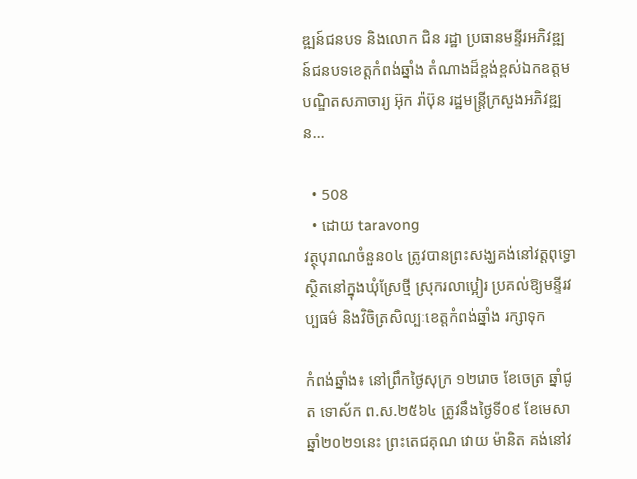ឌ្ឍន៍ជនបទ និងលោក ជិន រដ្ឋា ប្រធានមន្ទីរអភិវឌ្ឍន៍ជនបទខេត្តកំពង់ឆ្នាំង តំណាងដ៏ខ្ពង់ខ្ពស់ឯកឧត្ដមបណ្ឌិតសភាចារ្យ អ៊ុក រ៉ាប៊ុន រដ្ឋមន្ត្រីក្រសួងអភិវឌ្ឍន...

  • 508
  • ដោយ taravong
វត្ថុបុរាណចំនួន០៤ ត្រូវបានព្រះសង្ឃគង់នៅវត្តពុទ្ធោ ស្ថិតនៅក្នុងឃុំស្រែថ្មី ស្រុករលាប្អៀរ ប្រគល់ឱ្យមន្ទីរវប្បធម៌ និងវិចិត្រសិល្បៈខេត្តកំពង់ឆ្នាំង រក្សាទុក

កំពង់ឆ្នាំង៖ នៅព្រឹកថ្ងៃសុក្រ ១២រោច ខែចេត្រ ឆ្នាំជូត ទោស័ក ព.ស.២៥៦៤ ត្រូវនឹងថ្ងៃទី០៩ ខែមេសា ឆ្នាំ២០២១នេះ ព្រះតេជគុណ វោយ ម៉ានិត គង់នៅវ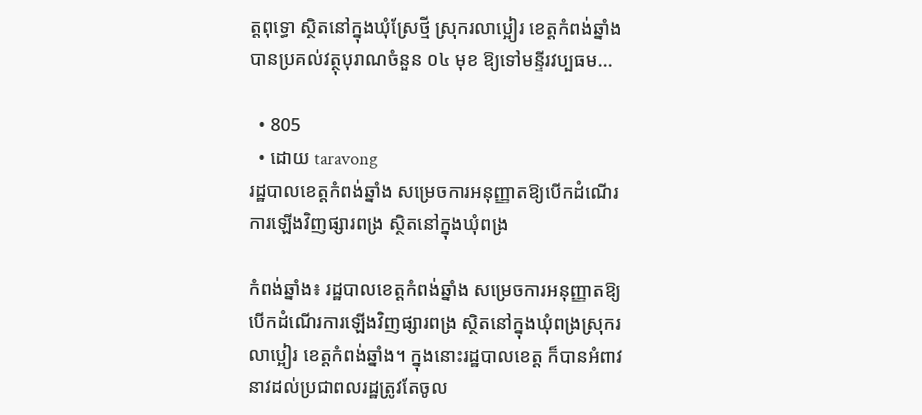ត្តពុទ្ធោ ស្ថិតនៅក្នុងឃុំស្រែថ្មី ស្រុករលាប្អៀរ ខេត្តកំពង់ឆ្នាំង បានប្រគល់វត្ថុបុរាណចំនួន ០៤ មុខ ឱ្យទៅមន្ទីរវប្បធម...

  • 805
  • ដោយ taravong
រដ្ឋបាលខេត្តកំពង់ឆ្នាំង សម្រេចការអនុញ្ញាតឱ្យបើកដំណើរការឡើងវិញផ្សារពង្រ ស្ថិតនៅក្នុងឃុំពង្រ

កំពង់ឆ្នាំង៖ រដ្ឋបាលខេត្តកំពង់ឆ្នាំង សម្រេចការអនុញ្ញាតឱ្យបើកដំណើរការឡើងវិញផ្សារពង្រ ស្ថិតនៅក្នុងឃុំពង្រស្រុករលាប្អៀរ ខេត្តកំពង់ឆ្នាំង។ ក្នុងនោះរដ្ឋបាលខេត្ត ក៏បានអំពាវនាវដល់ប្រជាពលរដ្ឋត្រូវតែចូល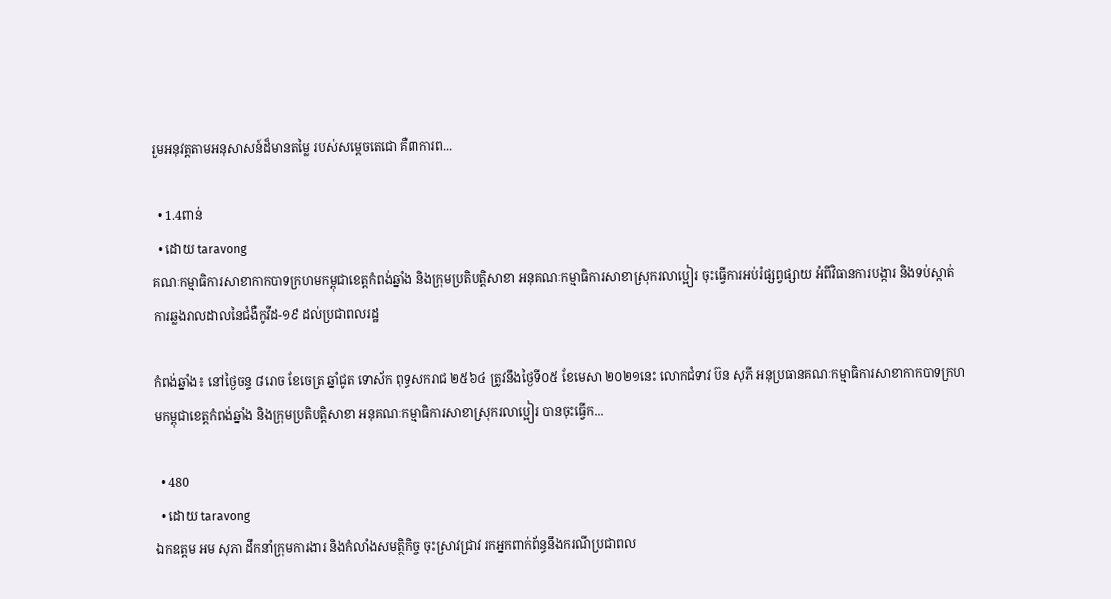រួមអនុវត្តតាមអនុសាសន៍ដ៏មានតម្លៃ របស់សម្តេចតេជោ គឺ៣ការព...

  • 1.4ពាន់
  • ដោយ taravong
គណៈកម្មាធិការសាខាកាកបាទក្រហមកម្ពុជាខេត្តកំពង់ឆ្នាំង និងក្រុមប្រតិបត្តិសាខា អនុគណៈកម្មាធិការសាខាស្រុករលាប្អៀរ ចុះធ្វើការអប់រំផ្សព្វផ្សាយ អំពីវិធានការបង្ការ និងទប់ស្កាត់ការឆ្លងរាលដាលនៃជំងឺកូវីដ-១៩ ដល់ប្រជាពលរដ្ឋ

កំពង់ឆ្នាំង៖ នៅថ្ងៃចន្ទ ៨រោច ខែចេត្រ ឆ្នាំជូត ទោស័ក ពុទ្ធសករាជ ២៥៦៤ ត្រូវនឹងថ្ងៃទី០៥ ខែមេសា ២០២១នេះ លោកជំទាវ ប៊ន សុភី អនុប្រធានគណៈកម្មាធិការសាខាកាកបាទក្រហមកម្ពុជាខេត្តកំពង់ឆ្នាំង និងក្រុមប្រតិបត្តិសាខា អនុគណៈកម្មាធិការសាខាស្រុករលាប្អៀរ បានចុះធ្វើក...

  • 480
  • ដោយ taravong
ឯកឧត្តម អម សុភា ដឹកនាំក្រុមការងារ និងកំលាំងសមត្ថិកិច្ច ចុះស្រាវជ្រាវ រកអ្នកពាក់ព័ន្ធនឹងករណីប្រជាពល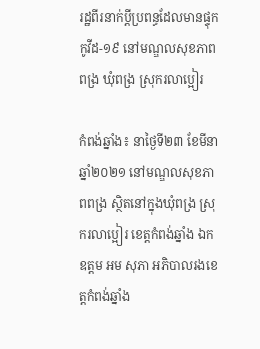រដ្ឋពីរនាក់ប្ដីប្រពន្ធដែលមានផ្ទុកកូវីដ-១៩ នៅមណ្ឌលសុខភាពពង្រ ឃុំពង្រ ស្រុករលាប្អៀរ

កំពង់ឆ្នាំង៖ នាថ្ងៃទី២៣ ខែមីនាឆ្នាំ២០២១ នៅមណ្ឌលសុខភាពពង្រ ស្ថិតនៅក្នុងឃុំពង្រ ស្រុករលាប្អៀរ ខេត្តកំពង់ឆ្នាំង ឯកឧត្តម អម សុភា អភិបាលរងខេត្តកំពង់ឆ្នាំង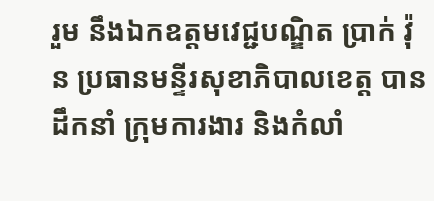រួម នឹងឯកឧត្តមវេជ្ជបណ្ឌិត ប្រាក់ វ៉ុន ប្រធានមន្ទីរសុខាភិបាលខេត្ត បានដឹកនាំ ក្រុមការងារ និងកំលាំ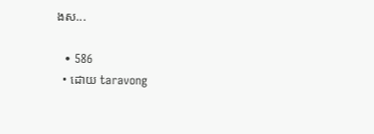ងស...

  • 586
  • ដោយ taravong